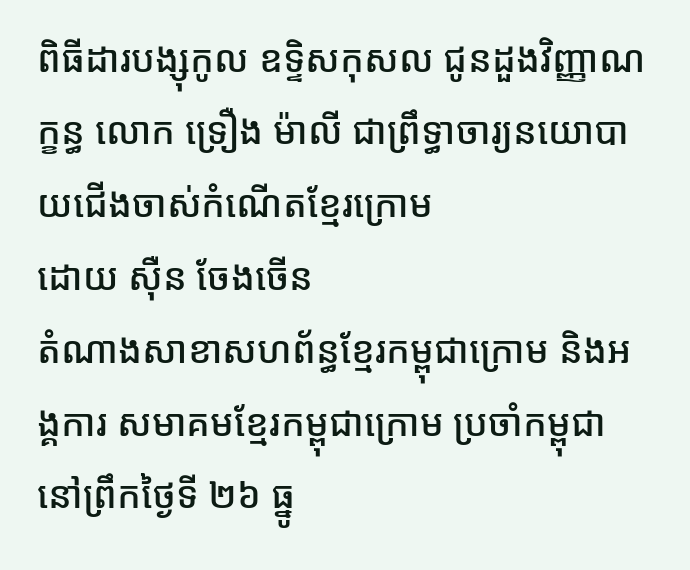ពិធីដារបង្សុកូល ឧទ្ទិសកុសល ជូនដួងវិញ្ញាណក្ខន្ធ លោក ទ្រឿង ម៉ាលី ជាព្រឹទ្ធាចារ្យនយោបាយជើងចាស់កំណើតខ្មែរក្រោម
ដោយ ស៊ឺន ចែងចើន
តំណាងសាខាសហព័ន្ធខ្មែរកម្ពុជាក្រោម និងអង្គការ សមាគមខ្មែរកម្ពុជាក្រោម ប្រចាំកម្ពុជា នៅព្រឹកថ្ងៃទី ២៦ ធ្នូ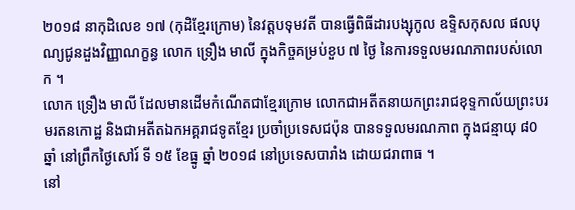២០១៨ នាកុដិលេខ ១៧ (កុដិខ្មែរក្រោម) នៃវត្តបទុមវតី បានធ្វើពិធីដារបង្សុកូល ឧទ្ទិសកុសល ផលបុណ្យជូនដួងវិញ្ញាណក្ខន្ធ លោក ទ្រឿង មាលី ក្នុងកិច្ចគម្រប់ខួប ៧ ថ្ងៃ នៃការទទួលមរណភាពរបស់លោក ។
លោក ទ្រឿង មាលី ដែលមានដើមកំណើតជាខ្មែរក្រោម លោកជាអតីតនាយកព្រះរាជខុទ្ទកាល័យព្រះបរមរតនកោដ្ឋ និងជាអតីតឯកអគ្គរាជទូតខ្មែរ ប្រចាំប្រទេសជប៉ុន បានទទួលមរណភាព ក្នុងជន្មាយុ ៨0 ឆ្នាំ នៅព្រឹកថ្ងៃសៅរ៍ ទី ១៥ ខែធ្នូ ឆ្នាំ ២០១៨ នៅប្រទេសបារាំង ដោយជរាពាធ ។
នៅ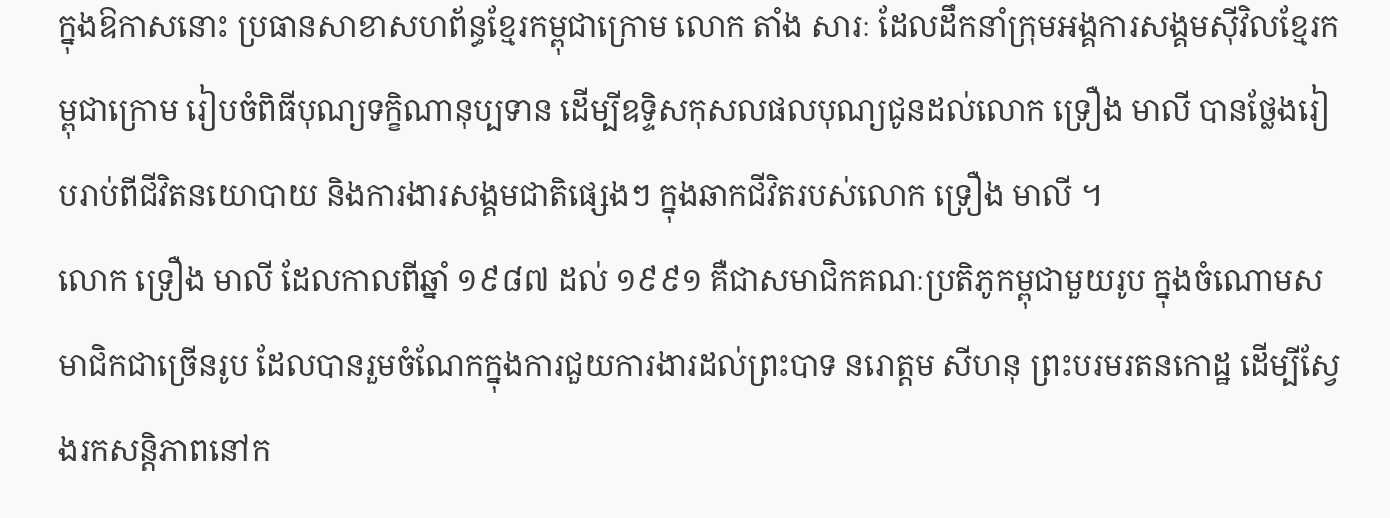ក្នុងឱកាសនោះ ប្រធានសាខាសហព័ន្ធខ្មែរកម្ពុជាក្រោម លោក តាំង សារៈ ដែលដឹកនាំក្រុមអង្គការសង្គមស៊ីវិលខ្មែរកម្ពុជាក្រោម រៀបចំពិធីបុណ្យទក្ខិណានុប្បទាន ដើម្បីឧទ្ទិសកុសលផលបុណ្យជូនដល់លោក ទ្រឿង មាលី បានថ្លែងរៀបរាប់ពីជីវិតនយោបាយ និងការងារសង្គមជាតិផ្សេងៗ ក្នុងឆាកជីវិតរបស់លោក ទ្រឿង មាលី ។
លោក ទ្រឿង មាលី ដែលកាលពីឆ្នាំ ១៩៨៧ ដល់ ១៩៩១ គឺជាសមាជិកគណៈប្រតិភូកម្ពុជាមួយរូប ក្នុងចំណោមសមាជិកជាច្រើនរូប ដែលបានរួមចំណែកក្នុងការជួយការងារដល់ព្រះបាទ នរោត្តម សីហនុ ព្រះបរមរតនកោដ្ឋ ដើម្បីស្វែងរកសន្តិភាពនៅក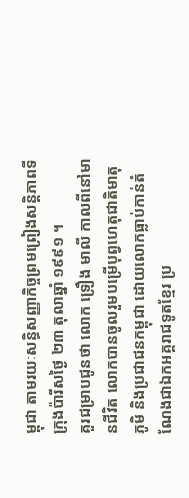ម្ពុជា តាមរយៈសន្ធិសញ្ញាកិច្ចព្រមព្រៀងសន្តិភាពទីក្រុងប៉ារីសថ្ងៃ ២៣ តុលាឆ្នាំ ១៩៩១ ។
គួរជម្រាបជូនថា លោក ទ្រឿង មាលី កាលពីនៅមានជីវិត លោកបានចូលរួមបម្រើបុព្វហេតុជាតិមាតុភូមិ និងប្រជាជនកម្ពុជា ដោយលោកធ្លាប់កាន់តំណែងជាឯកអគ្គរាជទូតខ្មែរ ប្រ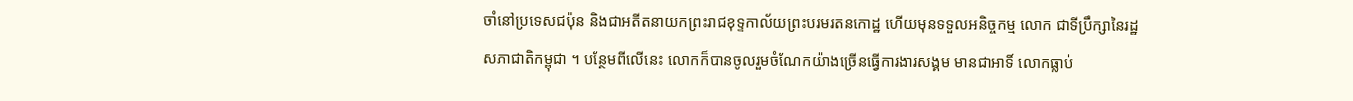ចាំនៅប្រទេសជប៉ុន និងជាអតីតនាយកព្រះរាជខុទ្ទកាល័យព្រះបរមរតនកោដ្ឋ ហើយមុនទទួលអនិច្ចកម្ម លោក ជាទីប្រឹក្សានៃរដ្ឋសភាជាតិកម្ពុជា ។ បន្ថែមពីលើនេះ លោកក៏បានចូលរួមចំណែកយ៉ាងច្រើនធ្វើការងារសង្គម មានជាអាទិ៍ លោកធ្លាប់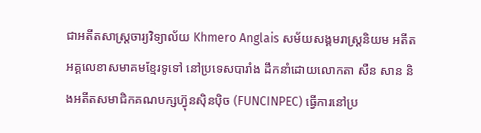ជាអតីតសាស្ត្រចារ្យវិទ្យាល័យ Khmero Anglais សម័យសង្គមរាស្ត្រនិយម អតីតអគ្គលេខាសមាគមខ្មែរទូទៅ នៅប្រទេសបារាំង ដឹកនាំដោយលោកតា សឺន សាន និងអតីតសមាជិកគណបក្សហ្វ៊ុនស៊ិនប៉ិច (FUNCINPEC) ធ្វើការនៅប្រ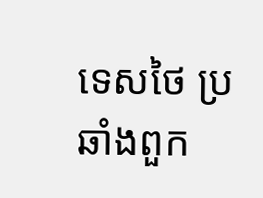ទេសថៃ ប្រឆាំងពួក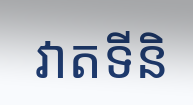វាតទីនិ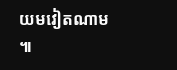យមវៀតណាម ៕